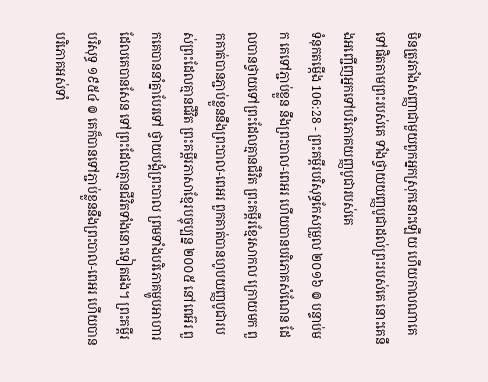មិនត្រូវតាំងសញ្ញាជាមួយពួកអ្នកស្រុកនោះឡើយ ហើយកាលណាគេទៅផិតតាមព្រះរបស់គេ ទាំងថ្វាយយញ្ញបូជាដល់ព្រះរបស់គេ នោះគេនឹងអញ្ជើញអ្នកទៅបរិភោគយញ្ញបូជារបស់គេ
ទំនុកតម្កើង 106:28 - ព្រះគម្ពីរបរិសុទ្ធកែសម្រួល ២០១៦ ៙ បន្ទាប់មក គេទៅភ្ជាប់ខ្លួន នឹងព្រះបាល-ពេអរ ហើយបានបរិភោគសំណែន ដែលបានថ្វាយទៅព្រះដែលគ្មានជីវិត ព្រះគម្ពីរខ្មែរសាកល ក្រោយមក ពួកគាត់បានភ្ជាប់ខ្លួននឹងព្រះបាល-ពេអរ ពួកគាត់បានហូបយញ្ញបូជារបស់ព្រះដែលគ្មានជីវិត ព្រះគម្ពីរភាសាខ្មែរបច្ចុប្បន្ន ២០០៥ នៅពេអ៊រ ពួកគេបាននាំគ្នាបែរទៅ ថ្វាយបង្គំព្រះបាល ព្រមទាំងបរិភោគម្ហូបអាហារដែលគេបានសែន ទៅព្រះដែលគ្មានជីវិតទាំងនោះទៀតផង។ ព្រះគម្ពីរបរិសុទ្ធ ១៩៥៤ ៙ គេក៏បានទៅភ្ជាប់ខ្លួននឹងព្រះបាល-ពេអរ ហើយបានបរិភោគអស់ទាំ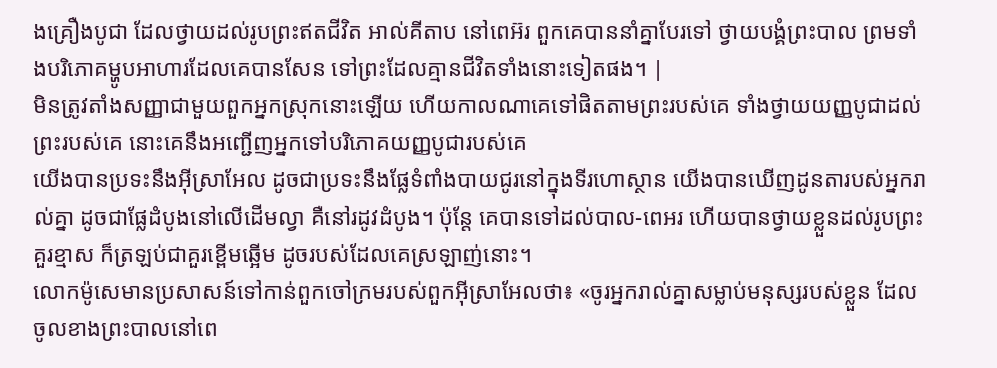ងគ្រឿងបូជា ដែលថ្វាយដល់រូបព្រះឥតជីវិត អាល់គីតាប នៅពេអ៊រ ពួកគេបាននាំគ្នាបែរទៅ ថ្វាយបង្គំព្រះបាល ព្រមទាំងបរិភោគម្ហូបអាហារដែលគេបានសែន ទៅព្រះដែលគ្មានជីវិតទាំងនោះទៀតផង។ |
មិនត្រូវតាំងសញ្ញាជាមួយពួកអ្នកស្រុកនោះឡើយ ហើយកាលណាគេទៅផិតតាមព្រះរបស់គេ ទាំងថ្វាយយញ្ញបូជាដល់ព្រះរបស់គេ នោះគេនឹងអញ្ជើញអ្នកទៅបរិភោគយញ្ញបូជារបស់គេ
យើងបានប្រទះនឹងអ៊ីស្រាអែល ដូចជាប្រទះនឹងផ្លែទំពាំងបាយជូរនៅក្នុងទីរហោស្ថាន យើងបានឃើញដូនតារបស់អ្នករាល់គ្នា ដូចជាផ្លែដំបូងនៅលើដើមល្វា គឺនៅរដូវដំបូង។ ប៉ុន្ដែ គេបានទៅដល់បាល-ពេអរ ហើយបានថ្វាយខ្លួនដល់រូបព្រះគួរខ្មាស ក៏ត្រឡប់ជាគួរខ្ពើមឆ្អើម ដូចរបស់ដែលគេស្រឡាញ់នោះ។
លោកម៉ូសេមានប្រសាសន៍ទៅកាន់ពួកចៅក្រមរបស់ពួកអ៊ីស្រាអែលថា៖ «ចូរអ្នករាល់គ្នាសម្លាប់មនុស្សរបស់ខ្លួន ដែលចូលខាងព្រះបាលនៅពេ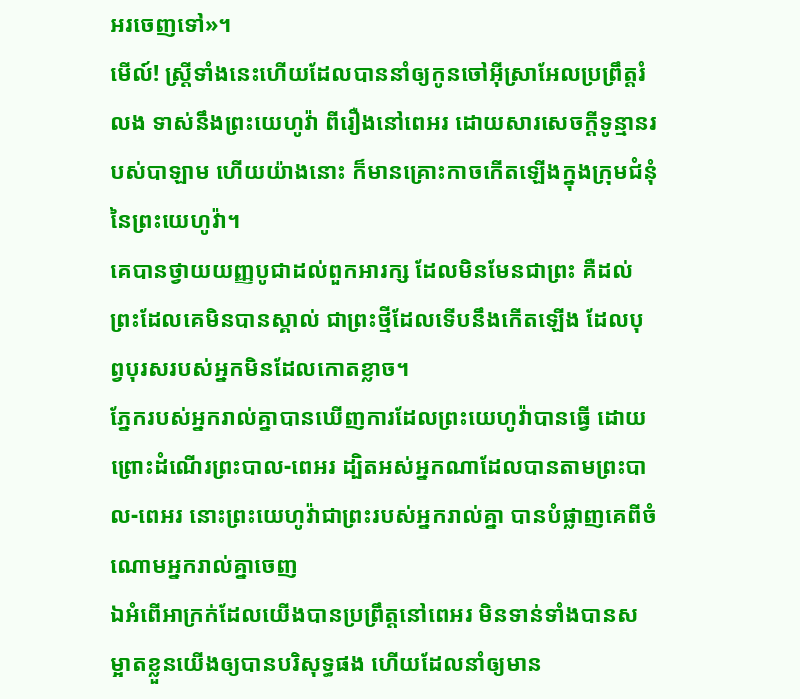អរចេញទៅ»។
មើល៍! ស្ត្រីទាំងនេះហើយដែលបាននាំឲ្យកូនចៅអ៊ីស្រាអែលប្រព្រឹត្តរំលង ទាស់នឹងព្រះយេហូវ៉ា ពីរឿងនៅពេអរ ដោយសារសេចក្ដីទូន្មានរបស់បាឡាម ហើយយ៉ាងនោះ ក៏មានគ្រោះកាចកើតឡើងក្នុងក្រុមជំនុំនៃព្រះយេហូវ៉ា។
គេបានថ្វាយយញ្ញបូជាដល់ពួកអារក្ស ដែលមិនមែនជាព្រះ គឺដល់ព្រះដែលគេមិនបានស្គាល់ ជាព្រះថ្មីដែលទើបនឹងកើតឡើង ដែលបុព្វបុរសរបស់អ្នកមិនដែលកោតខ្លាច។
ភ្នែករបស់អ្នករាល់គ្នាបានឃើញការដែលព្រះយេហូវ៉ាបានធ្វើ ដោយព្រោះដំណើរព្រះបាល-ពេអរ ដ្បិតអស់អ្នកណាដែលបានតាមព្រះបាល-ពេអរ នោះព្រះយេហូវ៉ាជាព្រះរបស់អ្នករាល់គ្នា បានបំផ្លាញគេពីចំណោមអ្នករាល់គ្នាចេញ
ឯអំពើអាក្រក់ដែលយើងបានប្រព្រឹត្តនៅពេអរ មិនទាន់ទាំងបានសម្អាតខ្លួនយើងឲ្យបានបរិសុទ្ធផង ហើយដែលនាំឲ្យមាន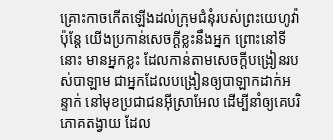គ្រោះកាចកើតឡើងដល់ក្រុមជំនុំរបស់ព្រះយេហូវ៉ា
ប៉ុន្តែ យើងប្រកាន់សេចក្ដីខ្លះនឹងអ្នក ព្រោះនៅទីនោះ មានអ្នកខ្លះ ដែលកាន់តាមសេចក្ដីបង្រៀនរបស់បាឡាម ជាអ្នកដែលបង្រៀនឲ្យបាឡាកដាក់អន្ទាក់ នៅមុខប្រជាជនអ៊ីស្រាអែល ដើម្បីនាំឲ្យគេបរិភោគតង្វាយ ដែល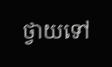ថ្វាយទៅ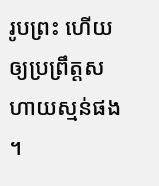រូបព្រះ ហើយឲ្យប្រព្រឹត្តសហាយស្មន់ផង ។